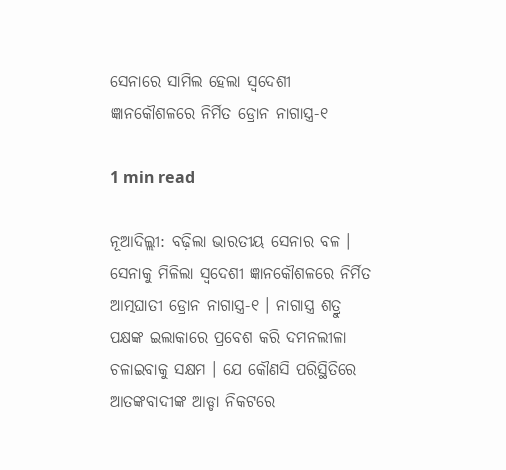ସେନାରେ ସାମିଲ ହେଲା ସ୍ବଦେଶୀ ଜ୍ଞାନକୌଶଳରେ ନିର୍ମିତ ଡ୍ରୋନ ନାଗାସ୍ତ୍ର-୧

1 min read

ନୂଆଦିଲ୍ଲୀ: ବଢ଼ିଲା ଭାରତୀୟ ସେନାର ବଳ । ସେନାକୁ ମିଳିଲା ସ୍ବଦେଶୀ ଜ୍ଞାନକୌଶଳରେ ନିର୍ମିତ ଆତ୍ମଘାତୀ ଡ୍ରୋନ ନାଗାସ୍ତ୍ର-୧ । ନାଗାସ୍ତ୍ର ଶତ୍ରୁ ପକ୍ଷଙ୍କ ଇଲାକାରେ ପ୍ରବେଶ କରି ଦମନଲୀଳା ଚଳାଇବାକୁ ସକ୍ଷମ । ଯେ କୌଣସି ପରିସ୍ଥିତିରେ ଆତଙ୍କବାଦୀଙ୍କ ଆଡ୍ଡା ନିକଟରେ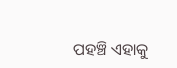ପହଞ୍ଚି ଏହାକୁ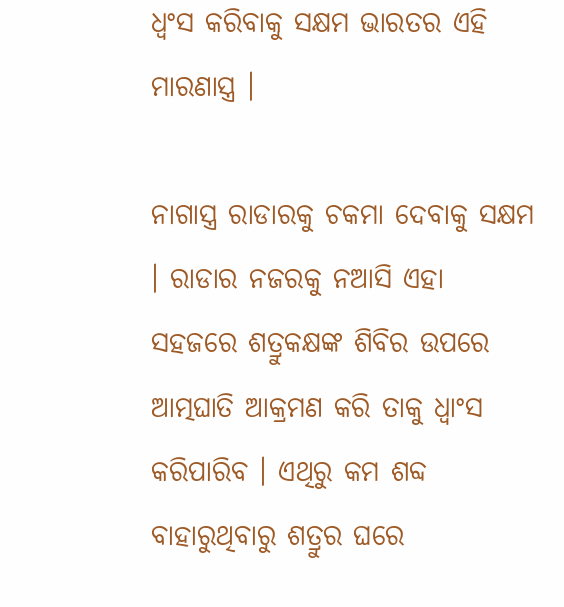ଧ୍ବଂସ କରିବାକୁ ସକ୍ଷମ ଭାରତର ଏହି ମାରଣାସ୍ତ୍ର ।

ନାଗାସ୍ତ୍ର ରାଡାରକୁ ଚକମା ଦେବାକୁ ସକ୍ଷମ । ରାଡାର ନଜରକୁ ନଆସି ଏହା ସହଜରେ ଶତ୍ରୁକକ୍ଷଙ୍କ ଶିବିର ଉପରେ ଆତ୍ମଘାତି ଆକ୍ରମଣ କରି ତାକୁ ଧ୍ବାଂସ କରିପାରିବ । ଏଥିରୁ କମ ଶବ୍ଦ ବାହାରୁଥିବାରୁ ଶତ୍ରୁର ଘରେ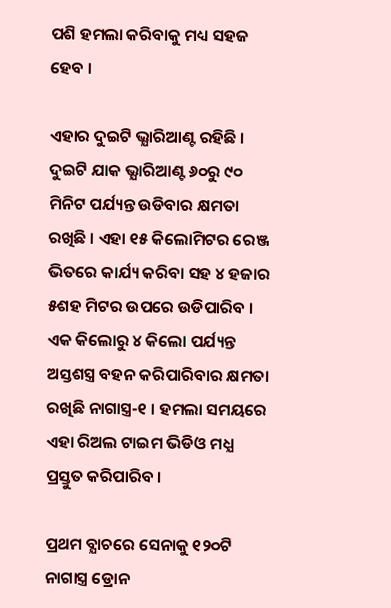ପଶି ହମଲା କରିବାକୁ ମଧ୍ୟ ସହଜ ହେବ ।

ଏହାର ଦୁଇଟି ଭ୍ଯାରିଆଣ୍ଟ ରହିଛି । ଦୁଇଟି ଯାକ ଭ୍ଯାରିଆଣ୍ଟ ୬୦ରୁ ୯୦ ମିନିଟ ପର୍ଯ୍ୟନ୍ତ ଉଡିବାର କ୍ଷମତା ରଖିଛି । ଏହା ୧୫ କିଲୋମିଟର ରେଞ୍ଜ ଭିତରେ କାର୍ଯ୍ୟ କରିବା ସହ ୪ ହଜାର ୫ଶହ ମିଟର ଉପରେ ଉଡିପାରିବ । ଏକ କିଲୋରୁ ୪ କିଲୋ ପର୍ଯ୍ୟନ୍ତ ଅସ୍ତଶସ୍ତ୍ର ବହନ କରିପାରିବାର କ୍ଷମତା ରଖିଛି ନାଗାସ୍ତ୍ର-୧ । ହମଲା ସମୟରେ ଏହା ରିଅଲ ଟାଇମ ଭିଡିଓ ମଧ୍ଯ ପ୍ରସ୍ତୁତ କରିପାରିବ ।

ପ୍ରଥମ ବ୍ଯାଚରେ ସେନାକୁ ୧୨୦ଟି ନାଗାସ୍ତ୍ର ଡ୍ରୋନ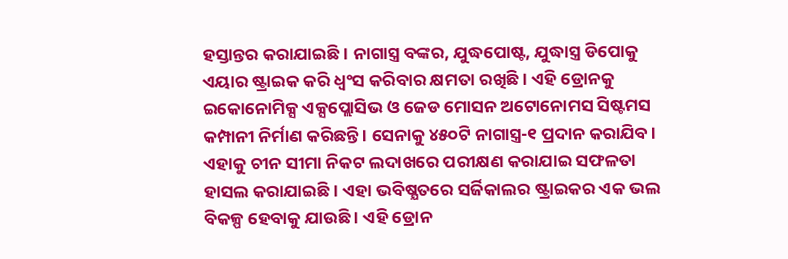ହସ୍ତାନ୍ତର କରାଯାଇଛି । ନାଗାସ୍ତ୍ର ବଙ୍କର, ଯୁଦ୍ଧପୋଷ୍ଟ, ଯୁଦ୍ଧାସ୍ତ୍ର ଡିପୋକୁ ଏୟାର ଷ୍ଟ୍ରାଇକ କରି ଧ୍ବଂସ କରିବାର କ୍ଷମତା ରଖିଛି । ଏହି ଡ୍ରୋନକୁ ଇକୋନୋମିକ୍ସ ଏକ୍ସପ୍ଲୋସିଭ ଓ ଜେଡ ମୋସନ ଅଟୋନୋମସ ସିଷ୍ଟମସ କମ୍ପାନୀ ନିର୍ମାଣ କରିଛନ୍ତି । ସେନାକୁ ୪୫୦ଟି ନାଗାସ୍ତ୍ର-୧ ପ୍ରଦାନ କରାଯିବ । ଏହାକୁ ଚୀନ ସୀମା ନିକଟ ଲଦାଖରେ ପରୀକ୍ଷଣ କରାଯାଇ ସଫଳତା ହାସଲ କରାଯାଇଛି । ଏହା ଭବିଷ୍ଯତରେ ସର୍ଜିକାଲର ଷ୍ଟ୍ରାଇକର ଏକ ଭଲ ବିକଳ୍ପ ହେବାକୁ ଯାଉଛି । ଏହି ଡ୍ରୋନ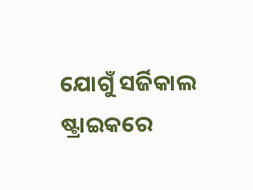ଯୋଗୁଁ ସର୍ଜିକାଲ ଷ୍ଟ୍ରାଇକରେ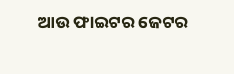ଆଉ ଫାଇଟର ଜେଟର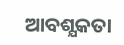ଆବଶ୍ଯକତା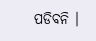ପଡିବନି ।